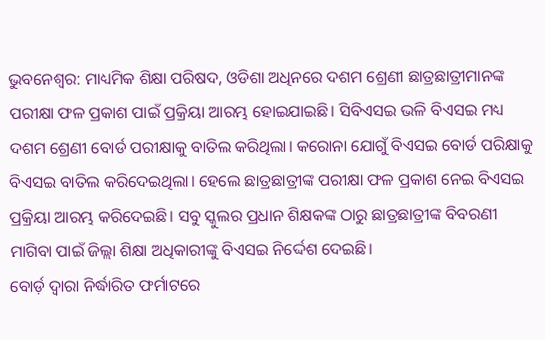ଭୁବନେଶ୍ବର: ମାଧ୍ୟମିକ ଶିକ୍ଷା ପରିଷଦ, ଓଡିଶା ଅଧିନରେ ଦଶମ ଶ୍ରେଣୀ ଛାତ୍ରଛାତ୍ରୀମାନଙ୍କ ପରୀକ୍ଷା ଫଳ ପ୍ରକାଶ ପାଇଁ ପ୍ରକ୍ରିୟା ଆରମ୍ଭ ହୋଇଯାଇଛି। ସିବିଏସଇ ଭଳି ବିଏସଇ ମଧ୍ୟ ଦଶମ ଶ୍ରେଣୀ ବୋର୍ଡ ପରୀକ୍ଷାକୁ ବାତିଲ କରିଥିଲା। କରୋନା ଯୋଗୁଁ ବିଏସଇ ବୋର୍ଡ ପରିକ୍ଷାକୁ ବିଏସଇ ବାତିଲ କରିଦେଇଥିଲା। ହେଲେ ଛାତ୍ରଛାତ୍ରୀଙ୍କ ପରୀକ୍ଷା ଫଳ ପ୍ରକାଶ ନେଇ ବିଏସଇ ପ୍ରକ୍ରିୟା ଆରମ୍ଭ କରିଦେଇଛି। ସବୁ ସ୍କୁଲର ପ୍ରଧାନ ଶିକ୍ଷକଙ୍କ ଠାରୁ ଛାତ୍ରଛାତ୍ରୀଙ୍କ ବିବରଣୀ ମାଗିବା ପାଇଁ ଜିଲ୍ଲା ଶିକ୍ଷା ଅଧିକାରୀଙ୍କୁ ବିଏସଇ ନିର୍ଦ୍ଦେଶ ଦେଇଛି।
ବୋର୍ଡ଼ ଦ୍ଵାରା ନିର୍ଦ୍ଧାରିତ ଫର୍ମାଟରେ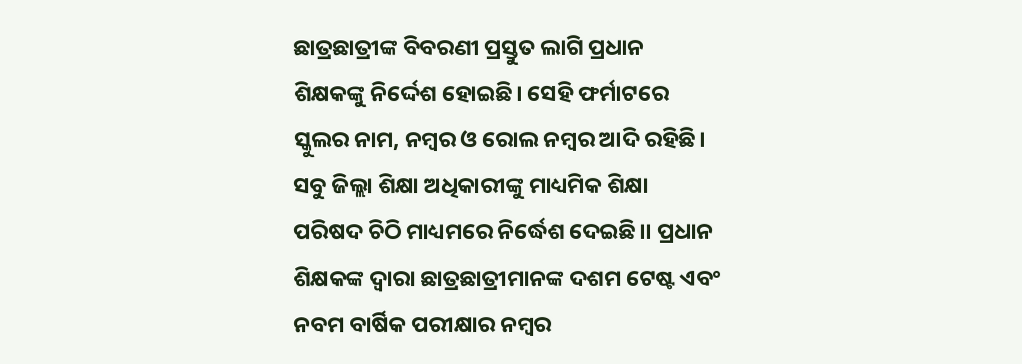ଛାତ୍ରଛାତ୍ରୀଙ୍କ ବିବରଣୀ ପ୍ରସ୍ତୁତ ଲାଗି ପ୍ରଧାନ ଶିକ୍ଷକଙ୍କୁ ନିର୍ଦ୍ଦେଶ ହୋଇଛି। ସେହି ଫର୍ମାଟରେ ସ୍କୁଲର ନାମ, ନମ୍ବର ଓ ରୋଲ ନମ୍ବର ଆଦି ରହିଛି। ସବୁ ଜିଲ୍ଲା ଶିକ୍ଷା ଅଧିକାରୀଙ୍କୁ ମାଧ୍ୟମିକ ଶିକ୍ଷା ପରିଷଦ ଚିଠି ମାଧ୍ୟମରେ ନିର୍ଦ୍ଧେଶ ଦେଇଛି।। ପ୍ରଧାନ ଶିକ୍ଷକଙ୍କ ଦ୍ଵାରା ଛାତ୍ରଛାତ୍ରୀମାନଙ୍କ ଦଶମ ଟେଷ୍ଟ ଏବଂ ନବମ ବାର୍ଷିକ ପରୀକ୍ଷାର ନମ୍ବର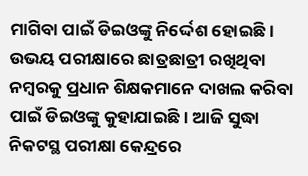ମାଗିବା ପାଇଁ ଡିଇଓଙ୍କୁ ନିର୍ଦ୍ଦେଶ ହୋଇଛି। ଉଭୟ ପରୀକ୍ଷାରେ ଛାତ୍ରଛାତ୍ରୀ ରଖିଥିବା ନମ୍ବରକୁ ପ୍ରଧାନ ଶିକ୍ଷକମାନେ ଦାଖଲ କରିବା ପାଇଁ ଡିଇଓଙ୍କୁ କୁହାଯାଇଛି। ଆଜି ସୁଦ୍ଧା ନିକଟସ୍ଥ ପରୀକ୍ଷା କେନ୍ଦ୍ରରେ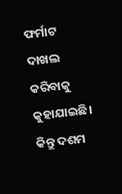ଫର୍ମାଟ ଦାଖଲ କରିବାକୁ କୁହାଯାଇଛି।
କିନ୍ତୁ ଦଶମ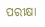ପରୀକ୍ଷା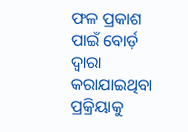ଫଳ ପ୍ରକାଶ ପାଇଁ ବୋର୍ଡ଼ ଦ୍ଵାରା କରାଯାଇଥିବା ପ୍ରକ୍ରିୟାକୁ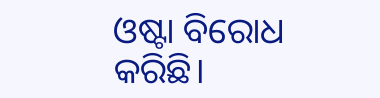ଓଷ୍ଟା ବିରୋଧ କରିଛି।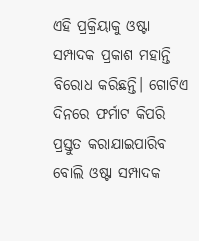ଏହି ପ୍ରକ୍ରିୟାକୁ ଓଷ୍ଟା ସମ୍ପାଦକ ପ୍ରକାଶ ମହାନ୍ତି ବିରୋଧ କରିଛନ୍ତି। ଗୋଟିଏ ଦିନରେ ଫର୍ମାଟ କିପରି ପ୍ରସ୍ତୁତ କରାଯାଇପାରିବ ବୋଲି ଓଷ୍ଟା ସମ୍ପାଦକ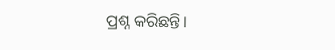ପ୍ରଶ୍ନ କରିଛନ୍ତି।